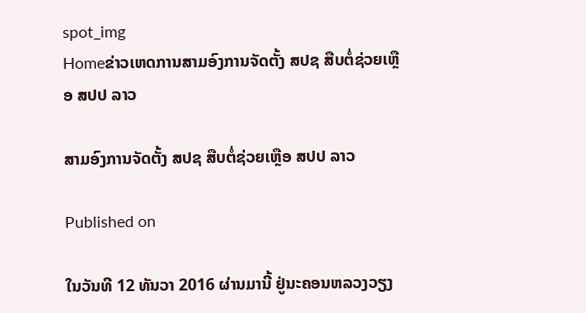spot_img
Homeຂ່າວເຫດການສາມອົງການຈັດຕັ້ງ ສປຊ ສືບຕໍ່ຊ່ວຍເຫຼືອ ສປປ ລາວ

ສາມອົງການຈັດຕັ້ງ ສປຊ ສືບຕໍ່ຊ່ວຍເຫຼືອ ສປປ ລາວ

Published on

ໃນວັນທີ 12 ທັນວາ 2016 ຜ່ານມານີ້ ຢູ່ນະຄອນຫລວງວຽງ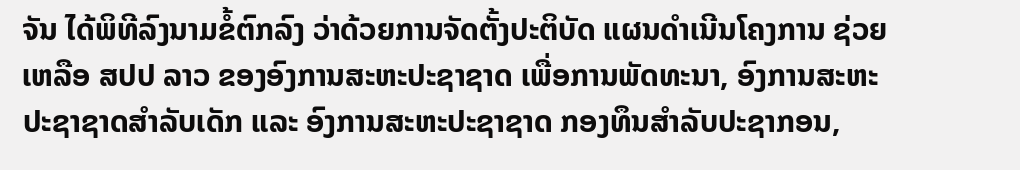ຈັນ ໄດ້ພິທີລົງນາມຂໍ້ຕົກລົງ ວ່າດ້ວຍການຈັດຕັ້ງປະຕິບັດ ແຜນດຳເນີນໂຄງການ ຊ່ວຍເຫລືອ ສປປ ລາວ ຂອງອົງການສະຫະປະຊາຊາດ ເພື່ອການພັດທະນາ, ອົງການສະຫະປະຊາຊາດສຳລັບເດັກ ແລະ ອົງການສະຫະປະຊາຊາດ ກອງທຶນສຳລັບປະຊາກອນ,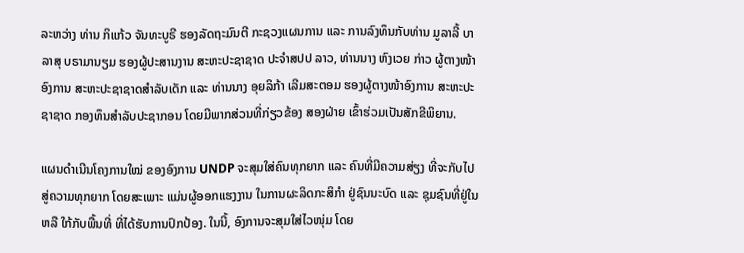ລະຫວ່າງ ທ່ານ ກິແກ້ວ ຈັນທະບູຣີ ຮອງລັດຖະມົນຕີ ກະຊວງແຜນການ ແລະ ການລົງທຶນກັບທ່ານ ມູລາລີ້ ບາລາສຸ ບຣາມານຽມ ຮອງຜູ້ປະສານງານ ສະຫະປະຊາຊາດ ປະຈຳສປປ ລາວ, ທ່ານນາງ ຫົງເວຍ ກ່າວ ຜູ້ຕາງໜ້າອົງການ ສະຫະປະຊາຊາດສຳລັບເດັກ ແລະ ທ່ານນາງ ອຸຍລິກ້າ ເລີມສະຕອມ ຮອງຜູ້ຕາງໜ້າອົງການ ສະຫະປະຊາຊາດ ກອງທຶນສຳລັບປະຊາກອນ ໂດຍມີພາກສ່ວນທີ່ກ່ຽວຂ້ອງ ສອງຝ່າຍ ເຂົ້າຮ່ວມເປັນສັກຂີພິຍານ.

ແຜນດຳເນີນໂຄງການໃໝ່ ຂອງອົງການ UNDP ຈະສຸມໃສ່ຄົນທຸກຍາກ ແລະ ຄົນທີ່ມີຄວາມສ່ຽງ ທີ່ຈະກັບໄປສູ່ຄວາມທຸກຍາກ ໂດຍສະເພາະ ແມ່ນຜູ້ອອກແຮງງານ ໃນການຜະລິດກະສິກຳ ຢູ່ຊົນນະບົດ ແລະ ຊຸມຊົນທີ່ຢູ່ໃນ ຫລື ໃກ້ກັບພື້ນທີ່ ທີ່ໄດ້ຮັບການປົກປ້ອງ. ໃນນີ້, ອົງການຈະສຸມໃສ່ໄວໜຸ່ມ ໂດຍ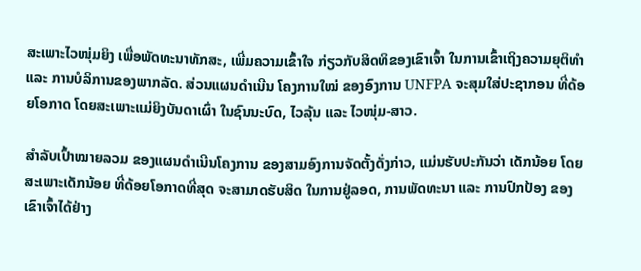ສະເພາະໄວໜຸ່ມຍິງ ເພື່ອພັດທະນາທັກສະ, ເພີ່ມຄວາມເຂົ້າໃຈ ກ່ຽວກັບສິດທິຂອງເຂົາເຈົ້າ ໃນການເຂົ້າເຖິງຄວາມຍຸຕິທຳ ແລະ ການບໍລິການຂອງພາກລັດ. ສ່ວນແຜນດຳເນີນ ໂຄງການໃໝ່ ຂອງອົງການ UNFPA ຈະສຸມໃສ່ປະຊາກອນ ທີ່ດ້ອຍໂອກາດ ໂດຍສະເພາະແມ່ຍິງບັນດາເຜົ່າ ໃນຊົນນະບົດ, ໄວລຸ້ນ ແລະ ໄວໜຸ່ມ-ສາວ.

ສຳລັບເປົ້າໝາຍລວມ ຂອງແຜນດຳເນີນໂຄງການ ຂອງສາມອົງການຈັດຕັ້ງດັ່ງກ່າວ, ແມ່ນຮັບປະກັນວ່າ ເດັກນ້ອຍ ໂດຍສະເພາະເດັກນ້ອຍ ທີ່ດ້ອຍໂອກາດທີ່ສຸດ ຈະສາມາດຮັບສິດ ໃນການຢູ່ລອດ, ການພັດທະນາ ແລະ ການປົກປ້ອງ ຂອງເຂົາເຈົ້າໄດ້ຢ່າງ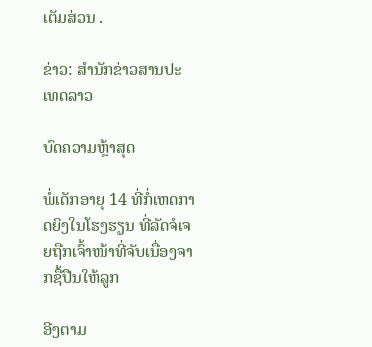ເຕັມສ່ວນ .

ຂ່າວ: ສຳນັກຂ່າວສານປະເທດລາວ

ບົດຄວາມຫຼ້າສຸດ

ພໍ່ເດັກອາຍຸ 14 ທີ່ກໍ່ເຫດກາດຍິງໃນໂຮງຮຽນ ທີ່ລັດຈໍເຈຍຖືກເຈົ້າໜ້າທີ່ຈັບເນື່ອງຈາກຊື້ປືນໃຫ້ລູກ

ອີງຕາມ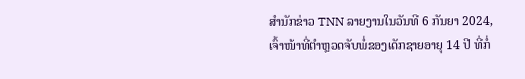ສຳນັກຂ່າວ TNN ລາຍງານໃນວັນທີ 6 ກັນຍາ 2024, ເຈົ້າໜ້າທີ່ຕຳຫຼວດຈັບພໍ່ຂອງເດັກຊາຍອາຍຸ 14 ປີ ທີ່ກໍ່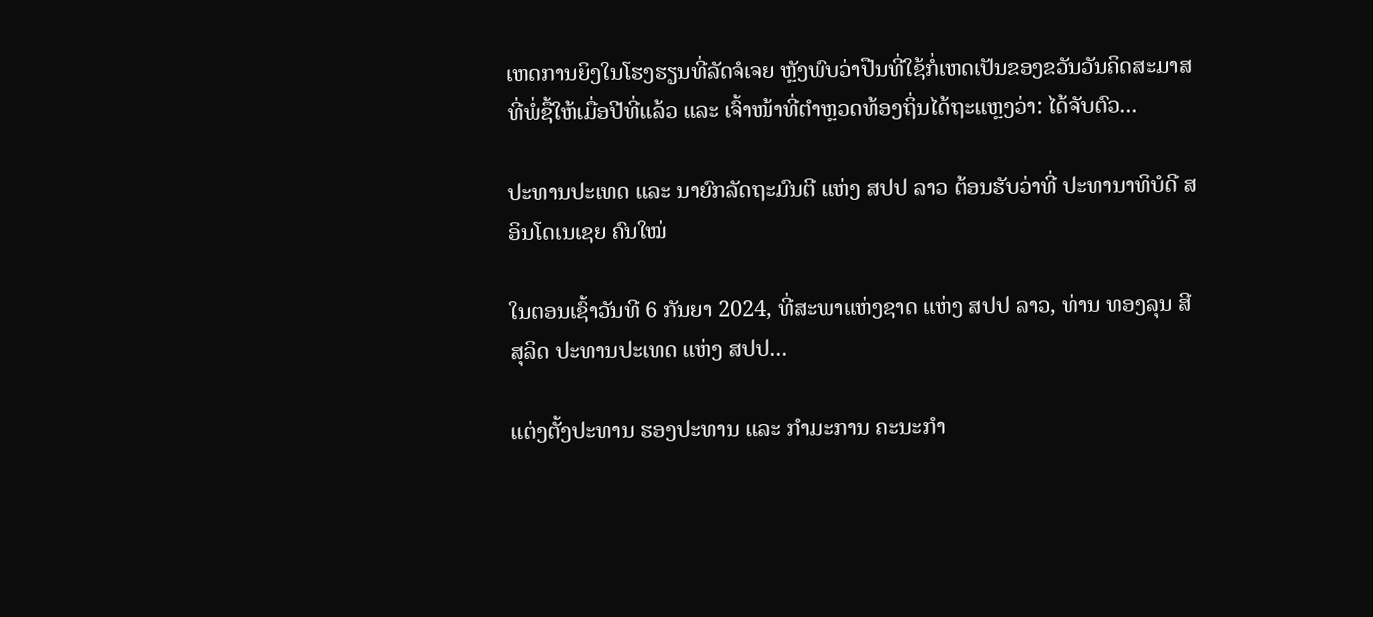ເຫດການຍິງໃນໂຮງຮຽນທີ່ລັດຈໍເຈຍ ຫຼັງພົບວ່າປືນທີ່ໃຊ້ກໍ່ເຫດເປັນຂອງຂວັນວັນຄິດສະມາສທີ່ພໍ່ຊື້ໃຫ້ເມື່ອປີທີ່ແລ້ວ ແລະ ເຈົ້າໜ້າທີ່ຕຳຫຼວດທ້ອງຖິ່ນໄດ້ຖະແຫຼງວ່າ: ໄດ້ຈັບຕົວ...

ປະທານປະເທດ ແລະ ນາຍົກລັດຖະມົນຕີ ແຫ່ງ ສປປ ລາວ ຕ້ອນຮັບວ່າທີ່ ປະທານາທິບໍດີ ສ ອິນໂດເນເຊຍ ຄົນໃໝ່

ໃນຕອນເຊົ້າວັນທີ 6 ກັນຍາ 2024, ທີ່ສະພາແຫ່ງຊາດ ແຫ່ງ ສປປ ລາວ, ທ່ານ ທອງລຸນ ສີສຸລິດ ປະທານປະເທດ ແຫ່ງ ສປປ...

ແຕ່ງຕັ້ງປະທານ ຮອງປະທານ ແລະ ກຳມະການ ຄະນະກຳ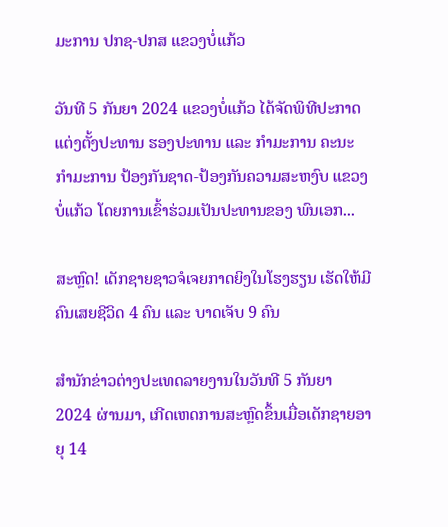ມະການ ປກຊ-ປກສ ແຂວງບໍ່ແກ້ວ

ວັນທີ 5 ກັນຍາ 2024 ແຂວງບໍ່ແກ້ວ ໄດ້ຈັດພິທີປະກາດແຕ່ງຕັ້ງປະທານ ຮອງປະທານ ແລະ ກຳມະການ ຄະນະກຳມະການ ປ້ອງກັນຊາດ-ປ້ອງກັນຄວາມສະຫງົບ ແຂວງບໍ່ແກ້ວ ໂດຍການເຂົ້າຮ່ວມເປັນປະທານຂອງ ພົນເອກ...

ສະຫຼົດ! ເດັກຊາຍຊາວຈໍເຈຍກາດຍິງໃນໂຮງຮຽນ ເຮັດໃຫ້ມີຄົນເສຍຊີວິດ 4 ຄົນ ແລະ ບາດເຈັບ 9 ຄົນ

ສຳນັກຂ່າວຕ່າງປະເທດລາຍງານໃນວັນທີ 5 ກັນຍາ 2024 ຜ່ານມາ, ເກີດເຫດການສະຫຼົດຂຶ້ນເມື່ອເດັກຊາຍອາຍຸ 14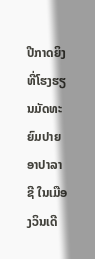ປີກາດຍິງທີ່ໂຮງຮຽນມັດທະຍົມປາຍ ອາປາລາຊີ ໃນເມືອງວິນເດີ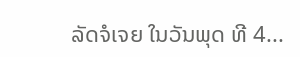ລັດຈໍເຈຍ ໃນວັນພຸດ ທີ 4...